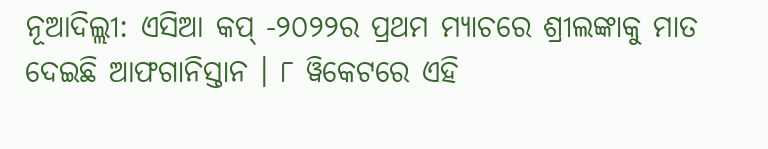ନୂଆଦିଲ୍ଲୀ: ଏସିଆ କପ୍ -୨୦୨୨ର ପ୍ରଥମ ମ୍ୟାଚରେ ଶ୍ରୀଲଙ୍କାକୁ ମାତ ଦେଇଛି ଆଫଗାନିସ୍ତାନ । ୮ ୱିକେଟରେ ଏହି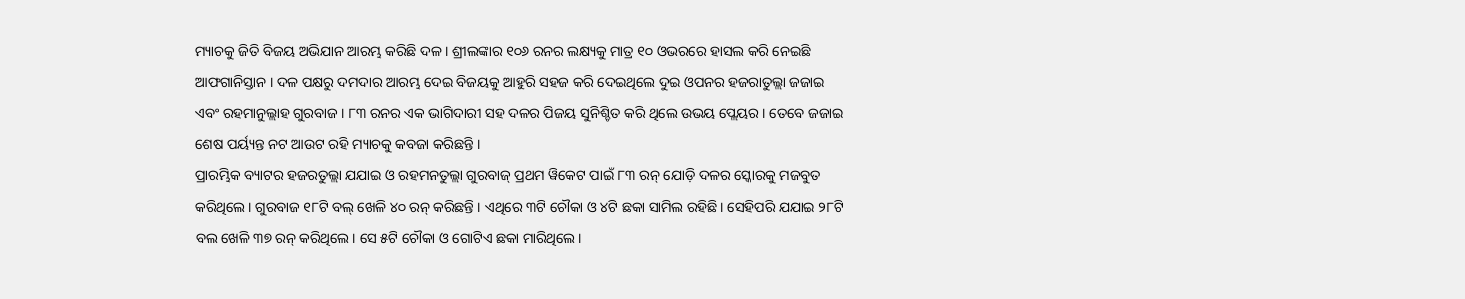ମ୍ୟାଚକୁ ଜିତି ବିଜୟ ଅଭିଯାନ ଆରମ୍ଭ କରିଛି ଦଳ । ଶ୍ରୀଲଙ୍କାର ୧୦୬ ରନର ଲକ୍ଷ୍ୟକୁ ମାତ୍ର ୧୦ ଓଭରରେ ହାସଲ କରି ନେଇଛି ଆଫଗାନିସ୍ତାନ । ଦଳ ପକ୍ଷରୁ ଦମଦାର ଆରମ୍ଭ ଦେଇ ବିଜୟକୁ ଆହୁରି ସହଜ କରି ଦେଇଥିଲେ ଦୁଇ ଓପନର ହଜରାତୁଲ୍ଲା ଜଜାଇ ଏବଂ ରହମାନୁଲ୍ଲାହ ଗୁରବାଜ । ୮୩ ରନର ଏକ ଭାଗିଦାରୀ ସହ ଦଳର ପିଜୟ ସୁନିଶ୍ଚିତ କରି ଥିଲେ ଉଭୟ ପ୍ଲେୟର । ତେବେ ଜଜାଇ ଶେଷ ପର୍ୟ୍ୟନ୍ତ ନଟ ଆଉଟ ରହି ମ୍ୟାଚକୁ କବଜା କରିଛନ୍ତି ।
ପ୍ରାରମ୍ଭିକ ବ୍ୟାଟର ହଜରତୁଲ୍ଲା ଯଯାଇ ଓ ରହମନତୁଲ୍ଲା ଗୁରବାଜ୍ ପ୍ରଥମ ୱିକେଟ ପାଇଁ ୮୩ ରନ୍ ଯୋଡ଼ି ଦଳର ସ୍କୋରକୁ ମଜବୁତ କରିଥିଲେ। ଗୁରବାଜ ୧୮ଟି ବଲ୍ ଖେଳି ୪୦ ରନ୍ କରିଛନ୍ତି । ଏଥିରେ ୩ଟି ଚୌକା ଓ ୪ଟି ଛକା ସାମିଲ ରହିଛି। ସେହିପରି ଯଯାଇ ୨୮ଟି ବଲ ଖେଳି ୩୭ ରନ୍ କରିଥିଲେ। ସେ ୫ଟି ଚୌକା ଓ ଗୋଟିଏ ଛକା ମାରିଥିଲେ।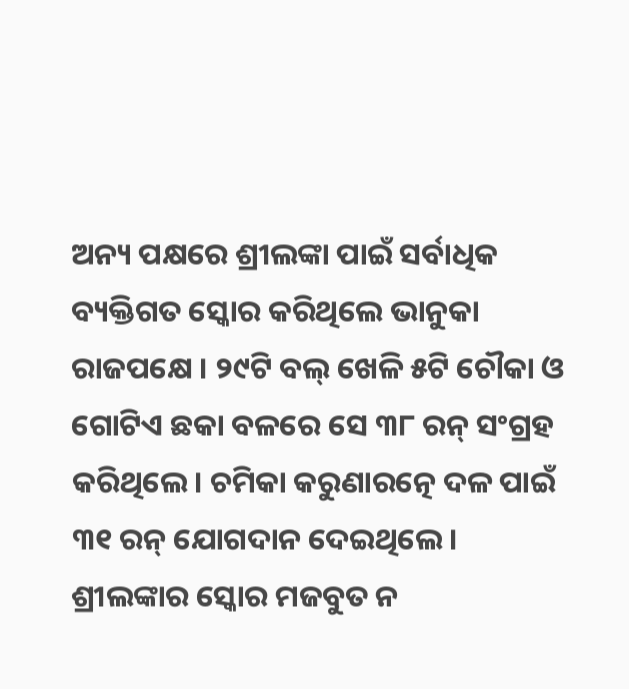ଅନ୍ୟ ପକ୍ଷରେ ଶ୍ରୀଲଙ୍କା ପାଇଁ ସର୍ବାଧିକ ବ୍ୟକ୍ତିଗତ ସ୍କୋର କରିଥିଲେ ଭାନୁକା ରାଜପକ୍ଷେ । ୨୯ଟି ବଲ୍ ଖେଳି ୫ଟି ଚୌକା ଓ ଗୋଟିଏ ଛକା ବଳରେ ସେ ୩୮ ରନ୍ ସଂଗ୍ରହ କରିଥିଲେ। ଚମିକା କରୁଣାରତ୍ନେ ଦଳ ପାଇଁ ୩୧ ରନ୍ ଯୋଗଦାନ ଦେଇଥିଲେ। ଶ୍ରୀଲଙ୍କାର ସ୍କୋର ମଜବୁତ ନ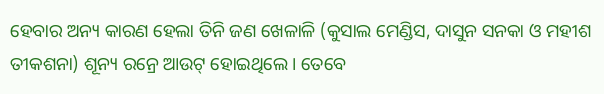ହେବାର ଅନ୍ୟ କାରଣ ହେଲା ତିନି ଜଣ ଖେଳାଳି (କୁସାଲ ମେଣ୍ଡିସ, ଦାସୁନ ସନକା ଓ ମହୀଶ ତୀକଶନା) ଶୂନ୍ୟ ରନ୍ରେ ଆଉଟ୍ ହୋଇଥିଲେ। ତେବେ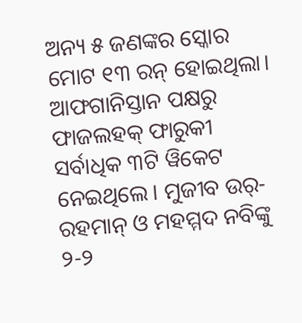ଅନ୍ୟ ୫ ଜଣଙ୍କର ସ୍କୋର ମୋଟ ୧୩ ରନ୍ ହୋଇଥିଲା।
ଆଫଗାନିସ୍ତାନ ପକ୍ଷରୁ ଫାଜଲହକ୍ ଫାରୁକୀ ସର୍ବାଧିକ ୩ଟି ୱିକେଟ ନେଇଥିଲେ। ମୁଜୀବ ଉର୍-ରହମାନ୍ ଓ ମହମ୍ମଦ ନବିଙ୍କୁ ୨-୨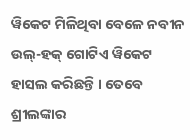ୱିକେଟ ମିଳିଥିବା ବେଳେ ନବୀନ ଉଲ୍-ହକ୍ ଗୋଟିଏ ୱିକେଟ ହାସଲ କରିଛନ୍ତି । ତେବେ ଶ୍ରୀଲଙ୍କାର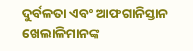ଦୁର୍ବଳତା ଏବଂ ଆଫଗାନିସ୍ତାନ ଖେଲାଳିମାନଙ୍କ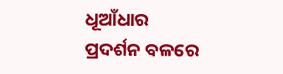ଧୂଆଁଧାର ପ୍ରଦର୍ଶନ ବଳରେ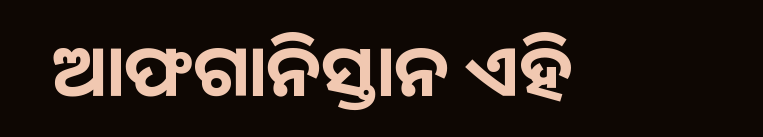ଆଫଗାନିସ୍ତାନ ଏହି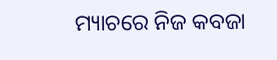ମ୍ୟାଚରେ ନିଜ କବଜା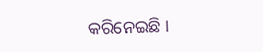କରିନେଇଛି ।